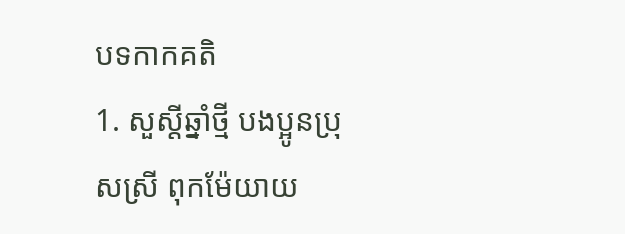បទកាកគតិ
1. សួស្តីឆ្នាំថ្មី បងប្អូនប្រុសស្រី ពុកម៉ែយាយ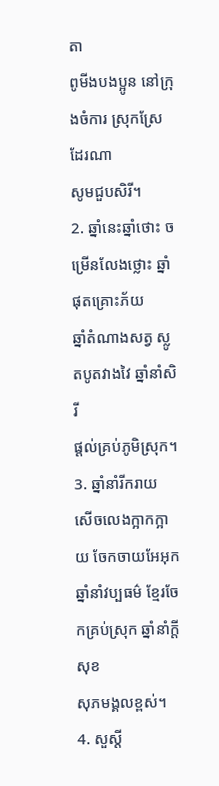តា
ពូមីងបងប្អូន នៅក្រុងចំការ ស្រុកស្រែដែរណា
សូមជួបសិរី។
2. ឆ្នាំនេះឆ្នាំថោះ ចម្រើនលែងថ្លោះ ឆ្នាំផុតគ្រោះភ័យ
ឆ្នាំតំណាងសត្វ ស្លូតបូតវាងវៃ ឆ្នាំនាំសិរី
ផ្តល់គ្រប់ភូមិស្រុក។
3. ឆ្នាំនាំរីករាយ សើចលេងក្អាកក្អាយ ចែកចាយអែអុក
ឆ្នាំនាំវប្បធម៌ ខ្មែរចែកគ្រប់ស្រុក ឆ្នាំនាំក្តីសុខ
សុភមង្គលខ្ពស់។
4. សួស្តី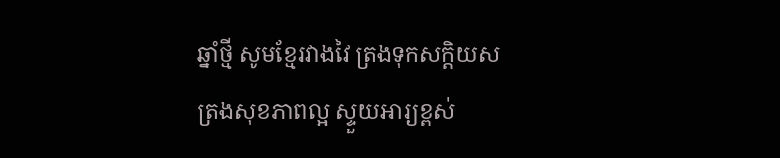ឆ្នាំថ្មី សូមខ្មែរវាងវៃ ត្រងទុកសក្តិយស
ត្រងសុខភាពល្អ ស្ទួយអារ្យខ្ពស់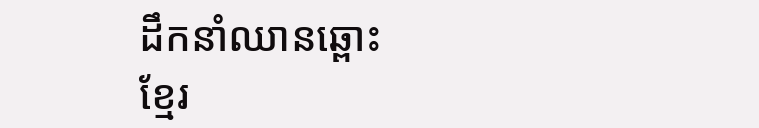ដឹកនាំឈានឆ្ពោះ
ខ្មែរ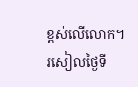ខ្ពស់លើលោក។
រសៀលថ្ងៃទី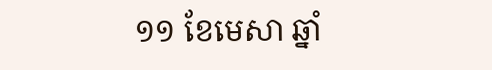១១ ខែមេសា ឆ្នាំ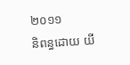២០១១
និពន្ធដោយ យី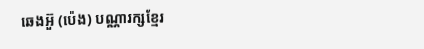ឆេងអ៊ួ (ប៉េង) បណ្ណារក្សខ្មែរ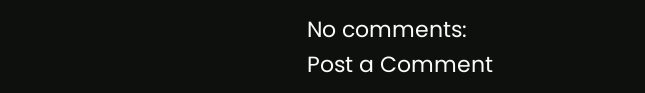No comments:
Post a Comment